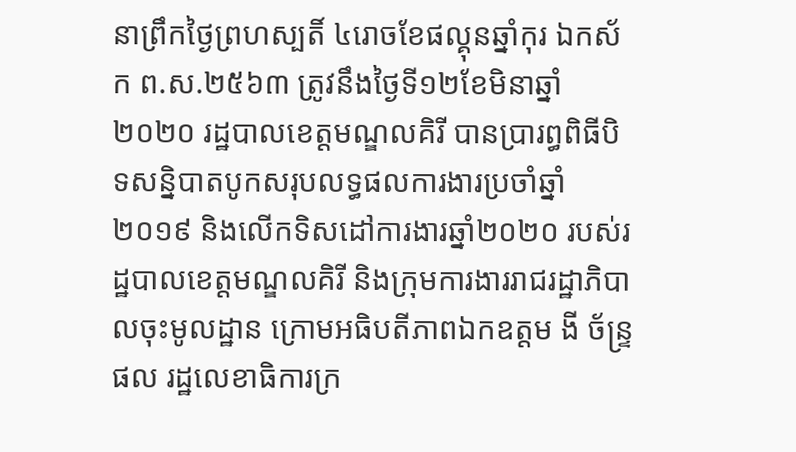នាព្រឹកថ្ងៃព្រហស្បតិ៍ ៤រោចខែផល្គុនឆ្នាំកុរ ឯកស័ក ព.ស.២៥៦៣ ត្រូវនឹងថ្ងៃទី១២ខែមិនាឆ្នាំ២០២០ រដ្ឋបាលខេត្តមណ្ឌលគិរី បានប្រារព្ធពិធីបិទសន្និបាតបូកសរុបលទ្ធផលការងារប្រចាំឆ្នាំ២០១៩ និងលើកទិសដៅការងារឆ្នាំ២០២០ របស់រដ្ឋបាលខេត្តមណ្ឌលគិរី និងក្រុមការងាររាជរដ្ឋាភិបាលចុះមូលដ្ឋាន ក្រោមអធិបតីភាពឯកឧត្តម ងី ច័ន្ទ្រផល រដ្ឋលេខាធិការក្រ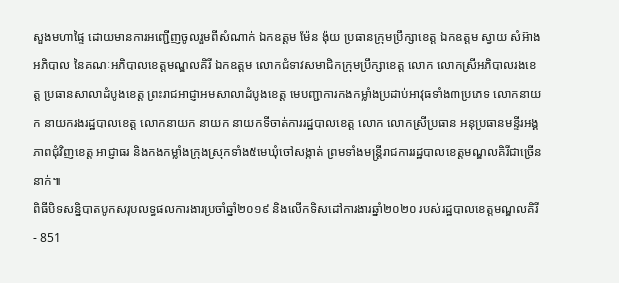សួងមហាផ្ទៃ ដោយមានការអញ្ជើញចូលរួមពីសំណាក់ ឯកឧត្តម ម៉ែន ង៉ុយ ប្រធានក្រុមប្រឹក្សាខេត្ត ឯកឧត្តម ស្វាយ សំអ៊ាង អភិបាល នៃគណៈអភិបាលខេត្តមណ្ឌលគិរី ឯកឧត្តម លោកជំទាវសមាជិកក្រុមប្រឹក្សាខេត្ត លោក លោកស្រីអភិបាលរងខេត្ត ប្រធានសាលាដំបូងខេត្ត ព្រះរាជអាជ្ញាអមសាលាដំបូងខេត្ត មេបញ្ជាការកងកម្លាំងប្រដាប់អាវុធទាំង៣ប្រភេទ លោកនាយក នាយករងរដ្ឋបាលខេត្ត លោកនាយក នាយក នាយកទីចាត់ការរដ្ឋបាលខេត្ត លោក លោកស្រីប្រធាន អនុប្រធានមន្ទីរអង្គភាពជុំវិញខេត្ត អាជ្ញាធរ និងកងកម្លាំងក្រុងស្រុកទាំង៥មេឃុំចៅសង្កាត់ ព្រមទាំងមន្រ្តីរាជការរដ្ឋបាលខេត្តមណ្ឌលគិរីជាច្រើននាក់៕
ពិធីបិទសន្និបាតបូកសរុបលទ្ធផលការងារប្រចាំឆ្នាំ២០១៩ និងលើកទិសដៅការងារឆ្នាំ២០២០ របស់រដ្ឋបាលខេត្តមណ្ឌលគិរី
- 851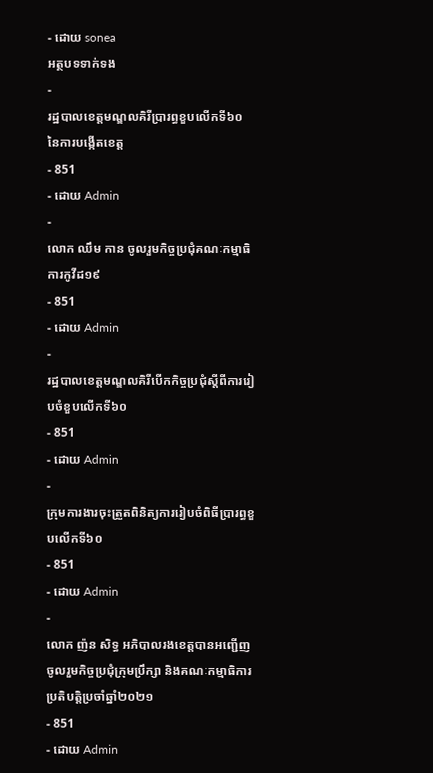- ដោយ sonea
អត្ថបទទាក់ទង
-
រដ្ឋបាលខេត្តមណ្ឌលគិរីប្រារព្ធខួបលើកទី៦០ នៃការបង្កើតខេត្ត
- 851
- ដោយ Admin
-
លោក ឈឹម កាន ចូលរួមកិច្ចប្រជុំគណៈកម្មាធិការកូវីដ១៩
- 851
- ដោយ Admin
-
រដ្ឋបាលខេត្តមណ្ឌលគិរីបើកកិច្ចប្រជុំស្តីពីការរៀបចំខួបលើកទី៦០
- 851
- ដោយ Admin
-
ក្រុមការងារចុះត្រួតពិនិត្យការរៀបចំពិធីប្រារព្ធខួបលើកទី៦០
- 851
- ដោយ Admin
-
លោក ញ៉ន សិទ្ធ អភិបាលរងខេត្តបានអញ្ជើញចូលរួមកិច្ចប្រជុំក្រុមប្រឹក្សា និងគណៈកម្មាធិការប្រតិបត្តិប្រចាំឆ្នាំ២០២១
- 851
- ដោយ Admin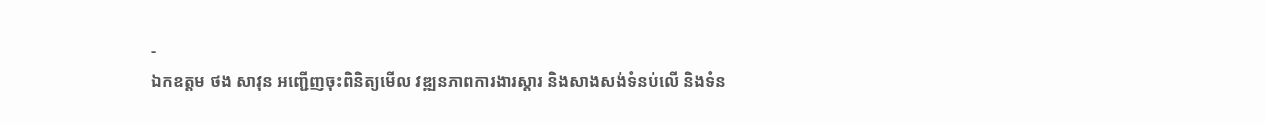-
ឯកឧត្តម ថង សាវុន អញ្ជើញចុះពិនិត្យមើល វឌ្ឍនភាពការងារស្ដារ និងសាងសង់ទំនប់លើ និងទំន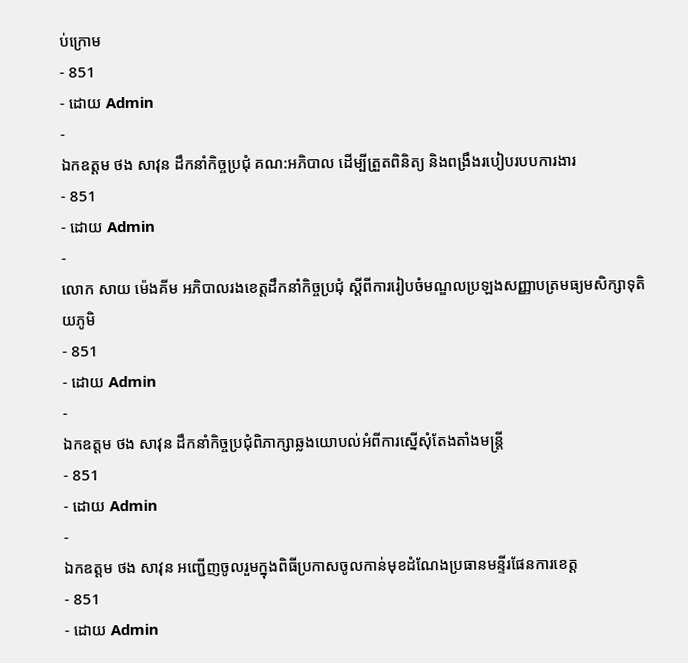ប់ក្រោម
- 851
- ដោយ Admin
-
ឯកឧត្តម ថង សាវុន ដឹកនាំកិច្ចប្រជុំ គណ:អភិបាល ដើម្បីត្រួតពិនិត្យ និងពង្រឹងរបៀបរបបការងារ
- 851
- ដោយ Admin
-
លោក សាយ ម៉េងគីម អភិបាលរងខេត្តដឹកនាំកិច្ចប្រជុំ ស្តីពីការរៀបចំមណ្ឌលប្រឡងសញ្ញាបត្រមធ្យមសិក្សាទុតិយភូមិ
- 851
- ដោយ Admin
-
ឯកឧត្តម ថង សាវុន ដឹកនាំកិច្ចប្រជុំពិភាក្សាឆ្លងយោបល់អំពីការស្នើសុំតែងតាំងមន្រ្តី
- 851
- ដោយ Admin
-
ឯកឧត្តម ថង សាវុន អញ្ជើញចូលរួមក្នុងពិធីប្រកាសចូលកាន់មុខដំណែងប្រធានមន្ទីរផែនការខេត្ត
- 851
- ដោយ Admin